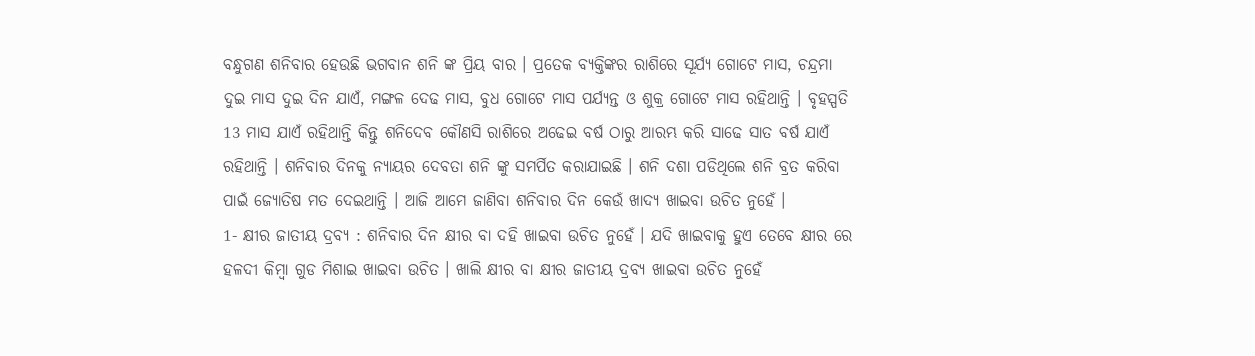ବନ୍ଧୁଗଣ ଶନିବାର ହେଉଛି ଭଗବାନ ଶନି ଙ୍କ ପ୍ରିୟ ବାର । ପ୍ରତେକ ବ୍ୟକ୍ତିଙ୍କର ରାଶିରେ ସୂର୍ଯ୍ୟ ଗୋଟେ ମାସ, ଚନ୍ଦ୍ରମା ଦୁଇ ମାସ ଦୁଇ ଦିନ ଯାଏଁ, ମଙ୍ଗଳ ଦେଢ ମାସ, ବୁଧ ଗୋଟେ ମାସ ପର୍ଯ୍ୟନ୍ତ ଓ ଶୁକ୍ର ଗୋଟେ ମାସ ରହିଥାନ୍ତି । ବୃହସ୍ପତି 13 ମାସ ଯାଏଁ ରହିଥାନ୍ତି କିନ୍ତୁ ଶନିଦେବ କୌଣସି ରାଶିରେ ଅଢେଇ ବର୍ଷ ଠାରୁ ଆରମ୍ଭ କରି ସାଢେ ସାତ ବର୍ଷ ଯାଏଁ ରହିଥାନ୍ତି । ଶନିବାର ଦିନକୁ ନ୍ୟାୟର ଦେବତା ଶନି ଙ୍କୁ ସମର୍ପିତ କରାଯାଇଛି । ଶନି ଦଶା ପଡିଥିଲେ ଶନି ବ୍ରତ କରିବା ପାଇଁ ଜ୍ଯୋତିଷ ମତ ଦେଇଥାନ୍ତି । ଆଜି ଆମେ ଜାଣିବା ଶନିବାର ଦିନ କେଉଁ ଖାଦ୍ୟ ଖାଇବା ଉଚିତ ନୁହେଁ ।
1- କ୍ଷୀର ଜାତୀୟ ଦ୍ରବ୍ଯ : ଶନିବାର ଦିନ କ୍ଷୀର ବା ଦହି ଖାଇବା ଉଚିତ ନୁହେଁ । ଯଦି ଖାଇବାକୁ ହୁଏ ତେବେ କ୍ଷୀର ରେ ହଳଦୀ କିମ୍ବା ଗୁଡ ମିଶାଇ ଖାଇବା ଉଚିତ । ଖାଲି କ୍ଷୀର ବା କ୍ଷୀର ଜାତୀୟ ଦ୍ରବ୍ଯ ଖାଇବା ଉଚିତ ନୁହେଁ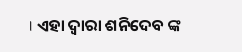। ଏହା ଦ୍ଵାରା ଶନିଦେବ ଙ୍କ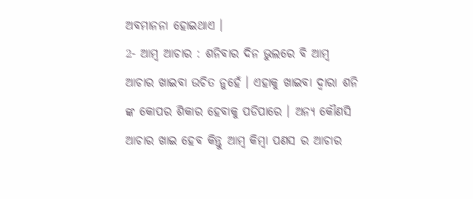ଅବମାନନା ହୋଇଥାଏ ।
2- ଆମ୍ବ ଆଚାର : ଶନିବାର ଦିନ ଭୁଲରେ ବି ଆମ୍ବ ଆଚାର ଖାଇବା ଉଚିତ ନୁହେଁ । ଏହାକୁ ଖାଇବା ଦ୍ଵାରା ଶନି ଙ୍କ କୋପର ଶିକାର ହେବାକୁ ପଡିପାରେ । ଅନ୍ୟ କୌଣସି ଆଚାର ଖାଇ ହେବ କିନ୍ତୁ ଆମ୍ବ କିମ୍ବା ପଣସ ର ଆଚାର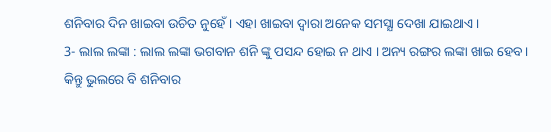ଶନିବାର ଦିନ ଖାଇବା ଉଚିତ ନୁହେଁ । ଏହା ଖାଇବା ଦ୍ଵାରା ଅନେକ ସମସ୍ଯା ଦେଖା ଯାଇଥାଏ ।
3- ଲାଲ ଲଙ୍କା : ଲାଲ ଲଙ୍କା ଭଗବାନ ଶନି ଙ୍କୁ ପସନ୍ଦ ହୋଇ ନ ଥାଏ । ଅନ୍ୟ ରଙ୍ଗର ଲଙ୍କା ଖାଇ ହେବ । କିନ୍ତୁ ଭୁଲରେ ବି ଶନିବାର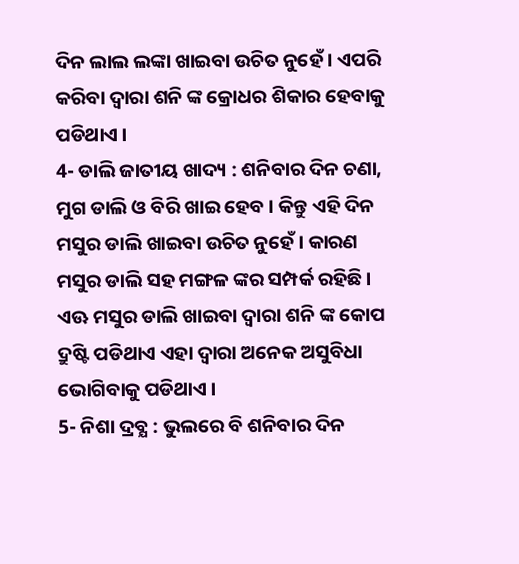ଦିନ ଲାଲ ଲଙ୍କା ଖାଇବା ଉଚିତ ନୁହେଁ । ଏପରି କରିବା ଦ୍ଵାରା ଶନି ଙ୍କ କ୍ରୋଧର ଶିକାର ହେବାକୁ ପଡିଥାଏ ।
4- ଡାଲି ଜାତୀୟ ଖାଦ୍ୟ : ଶନିବାର ଦିନ ଚଣା, ମୁଗ ଡାଲି ଓ ବିରି ଖାଇ ହେବ । କିନ୍ତୁ ଏହି ଦିନ ମସୁର ଡାଲି ଖାଇବା ଉଚିତ ନୁହେଁ । କାରଣ ମସୁର ଡାଲି ସହ ମଙ୍ଗଳ ଙ୍କର ସମ୍ପର୍କ ରହିଛି । ଏଊ ମସୁର ଡାଲି ଖାଇବା ଦ୍ଵାରା ଶନି ଙ୍କ କୋପ ଦ୍ରୁଷ୍ଟି ପଡିଥାଏ ଏହା ଦ୍ଵାରା ଅନେକ ଅସୁବିଧା ଭୋଗିବାକୁ ପଡିଥାଏ ।
5- ନିଶା ଦ୍ରବ୍ଯ : ଭୁଲରେ ବି ଶନିବାର ଦିନ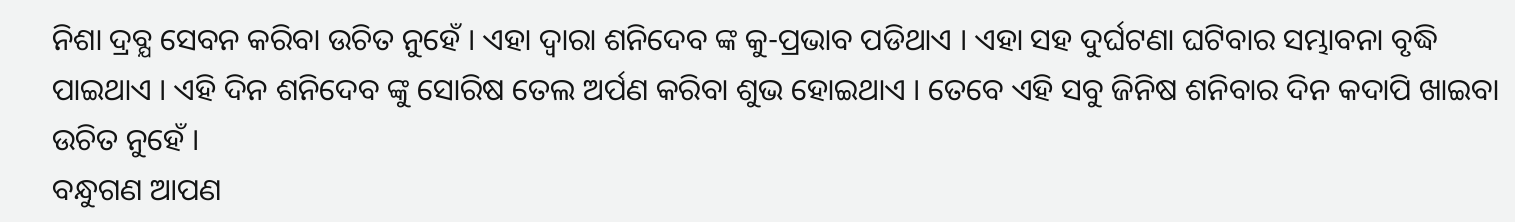ନିଶା ଦ୍ରବ୍ଯ ସେବନ କରିବା ଉଚିତ ନୁହେଁ । ଏହା ଦ୍ଵାରା ଶନିଦେବ ଙ୍କ କୁ-ପ୍ରଭାବ ପଡିଥାଏ । ଏହା ସହ ଦୁର୍ଘଟଣା ଘଟିବାର ସମ୍ଭାବନା ବୃଦ୍ଧି ପାଇଥାଏ । ଏହି ଦିନ ଶନିଦେବ ଙ୍କୁ ସୋରିଷ ତେଲ ଅର୍ପଣ କରିବା ଶୁଭ ହୋଇଥାଏ । ତେବେ ଏହି ସବୁ ଜିନିଷ ଶନିବାର ଦିନ କଦାପି ଖାଇବା ଉଚିତ ନୁହେଁ ।
ବନ୍ଧୁଗଣ ଆପଣ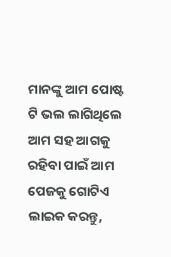ମାନଙ୍କୁ ଆମ ପୋଷ୍ଟ ଟି ଭଲ ଲାଗିଥିଲେ ଆମ ସହ ଆଗକୁ ରହିବା ପାଇଁ ଆମ ପେଜକୁ ଗୋଟିଏ ଲାଇକ କରନ୍ତୁ,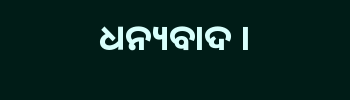ଧନ୍ୟବାଦ ।